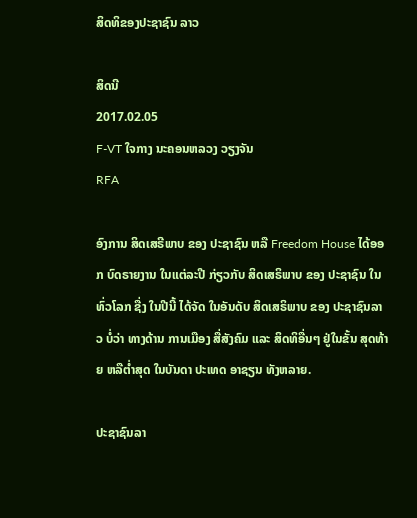ສິດທິຂອງປະຊາຊົນ ລາວ

ສິດນີ
2017.02.05
F-VT ໃຈກາງ ນະຄອນຫລວງ ວຽງຈັນ
RFA

ອົງການ ສິດເສຣີພາບ ຂອງ ປະຊາຊົນ ຫລື Freedom House ໄດ້ອອກ ບົດຣາຍງານ ໃນແຕ່ລະປີ ກ່ຽວກັບ ສິດເສຣິພາບ ຂອງ ປະຊາຊົນ ໃນທົ່ວໂລກ ຊື່ງ ໃນປີນີ້ ໄດ້ຈັດ ໃນອັນດັບ ສິດເສຣິພາບ ຂອງ ປະຊາຊົນລາວ ບໍ່ວ່າ ທາງດ້ານ ການເມືອງ ສື່ສັງຄົມ ແລະ ສິດທິອື່ນໆ ຢູ່ໃນຂັ້ນ ສຸດທ້າຍ ຫລືຕ່ຳສຸດ ໃນບັນດາ ປະເທດ ອາຊຽນ ທັງຫລາຍ.

ປະຊາຊົນລາ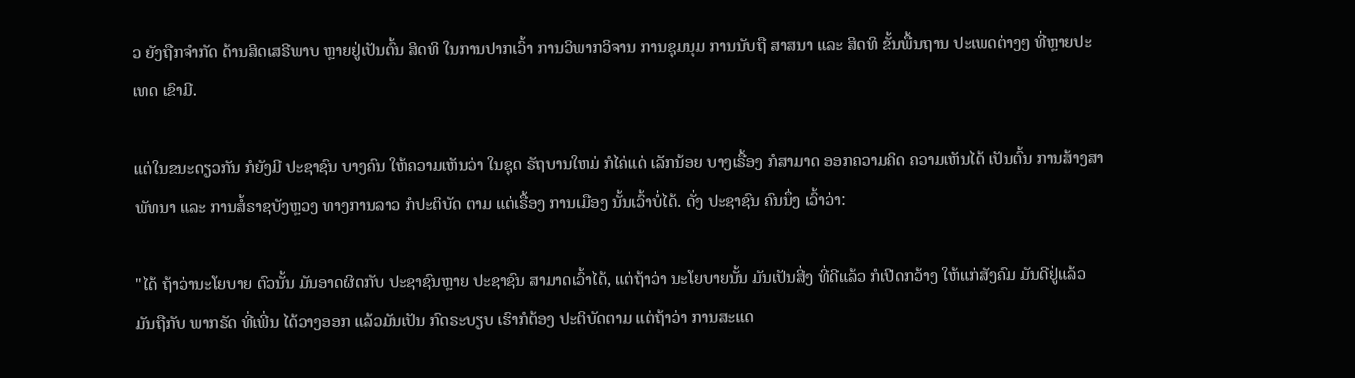ວ ຍັງຖືກຈຳກັດ ດ້ານສິດເສຣີພາບ ຫຼາຍຢູ່ເປັນຕົ້ນ ສິດທິ ໃນການປາກເວົ້າ ການວິພາກວິຈານ ການຊຸມນຸມ ການນັບຖື ສາສນາ ແລະ ສິດທິ ຂັ້ນພື້ນຖານ ປະເພດຕ່າງໆ ທີ່ຫຼາຍປະເທດ ເຂົາມີ.

ແຕ່ໃນຂນະດຽວກັນ ກໍຍັງມີ ປະຊາຊົນ ບາງຄົນ ໃຫ້ຄວາມເຫັນວ່າ ໃນຊຸດ ຣັຖບານໃຫມ່ ກໍໄຄ່ແດ່ ເລັກນ້ອຍ ບາງເຣື້ອງ ກໍສາມາດ ອອກຄວາມຄິດ ຄວາມເຫັນໄດ້ ເປັນຕົ້ນ ການສ້າງສາ ພັທນາ ແລະ ການສໍ້ຣາຊບັງຫຼວງ ທາງການລາວ ກໍປະຕິບັດ ຕາມ ແຕ່ເຣື້ອງ ການເມືອງ ນັ້ນເວົ້າບໍ່ໄດ້. ດັ່ງ ປະຊາຊົນ ຄົນນຶ່ງ ເວົ້າວ່າ:

"ໄດ້ ຖ້າວ່ານະໂຍບາຍ ຕົວນັ້ນ ມັນອາດຜິດກັບ ປະຊາຊົນຫຼາຍ ປະຊາຊົນ ສາມາດເວົ້າໄດ້, ແຕ່ຖ້າວ່າ ນະໂຍບາຍນັ້ນ ມັນເປັນສີ່ງ ທີ່ດີແລ້ວ ກໍເປີດກວ້າງ ໃຫ້ແກ່ສັງຄົມ ມັນດີຢູ່ແລ້ວ ມັນຖືກັບ ພາກຣັດ ທີ່ເພີ່ນ ໄດ້ວາງອອກ ແລ້ວມັນເປັນ ກົດຣະບຽບ ເຮົາກໍຕ້ອງ ປະຕິບັດຕາມ ແຕ່ຖ້າວ່າ ການສະແດ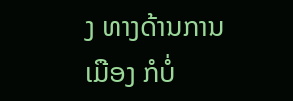ງ ທາງດ້ານການເມືອງ ກໍບໍ່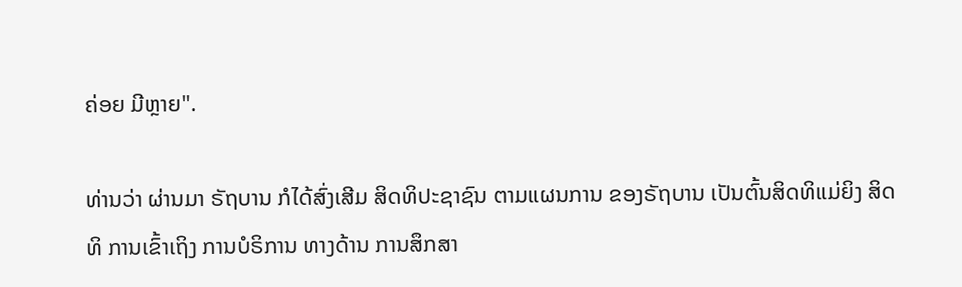ຄ່ອຍ ມີຫຼາຍ".

ທ່ານວ່າ ຜ່ານມາ ຣັຖບານ ກໍໄດ້ສົ່ງເສີມ ສິດທິປະຊາຊົນ ຕາມແຜນການ ຂອງຣັຖບານ ເປັນຕົ້ນສິດທິແມ່ຍິງ ສິດທິ ການເຂົ້າເຖິງ ການບໍຣິການ ທາງດ້ານ ການສຶກສາ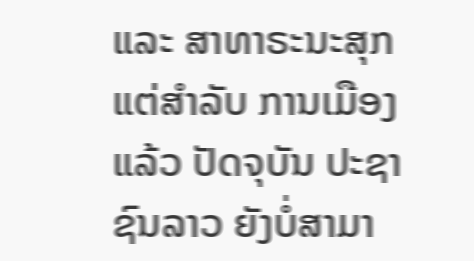ແລະ ສາທາຣະນະສຸກ ແຕ່ສຳລັບ ການເມືອງ ແລ້ວ ປັດຈຸບັນ ປະຊາຊົນລາວ ຍັງບໍ່ສາມາ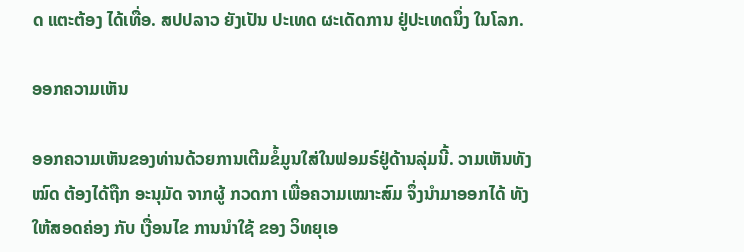ດ ແຕະຕ້ອງ ໄດ້ເທື່ອ. ສປປລາວ ຍັງເປັນ ປະເທດ ຜະເດັດການ ຢູ່ປະເທດນຶ່ງ ໃນໂລກ.

ອອກຄວາມເຫັນ

ອອກຄວາມເຫັນຂອງທ່ານດ້ວຍການເຕີມຂໍ້ມູນໃສ່ໃນຟອມຣ໌ຢູ່ດ້ານລຸ່ມນີ້. ວາມເຫັນທັງໝົດ ຕ້ອງໄດ້ຖືກ ອະນຸມັດ ຈາກຜູ້ ກວດກາ ເພື່ອຄວາມເໝາະສົມ ຈຶ່ງນໍາມາອອກໄດ້ ທັງໃຫ້ສອດຄ່ອງ ກັບ ເງື່ອນໄຂ ການນຳໃຊ້ ຂອງ ວິທຍຸເອ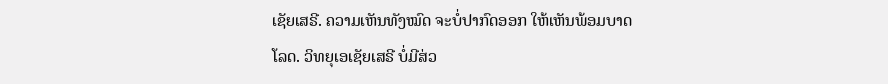ເຊັຍເສຣີ. ຄວາມເຫັນທັງໝົດ ຈະບໍ່ປາກົດອອກ ໃຫ້ເຫັນພ້ອມບາດໂລດ. ວິທຍຸເອເຊັຍເສຣີ ບໍ່ມີສ່ວ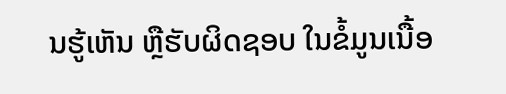ນຮູ້ເຫັນ ຫຼືຮັບຜິດຊອບ ໃນຂໍ້ມູນເນື້ອ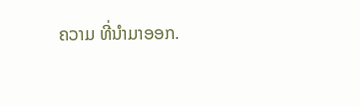ຄວາມ ທີ່ນໍາມາອອກ.